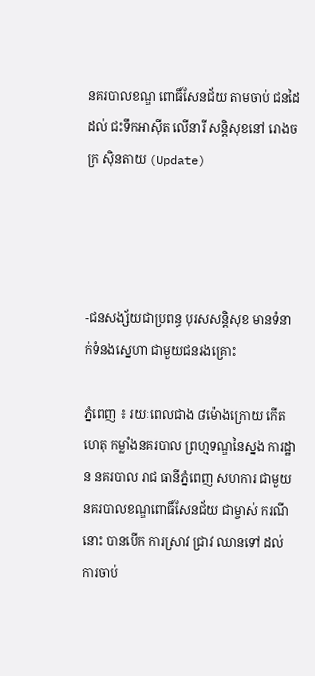នគរបាលខណ្ឌ ពោធិ៍សែនជ័យ តាមចាប់ ជនដៃដល់ ជះទឹកអាស៊ីត លើនារី សន្ដិសុខនៅ រោងចក្រ ស៊ិនតាយ (Update)




-ជនសង្ស័យជាប្រពន្ធ បុរសសន្ដិសុខ មានទំនាក់ទំនងស្នេហា ជាមួយជនរងគ្រោះ

ភ្នំពេញ ៖ រយៈពេលជាង ៨ម៉ោងក្រោយ កើតហេតុ កម្លាំងនគរបាល ព្រហ្មទណ្ឌនៃស្នង ការដ្ឋាន នគរបាល រាជ ធានីភ្នំពេញ សហការ ជាមួយនគរបាលខណ្ឌពោធិ៍សែនជ័យ ជាម្ចាស់ ករណីនោះ បានបើក ការស្រាវ ជ្រាវ ឈានទៅ ដល់ការចាប់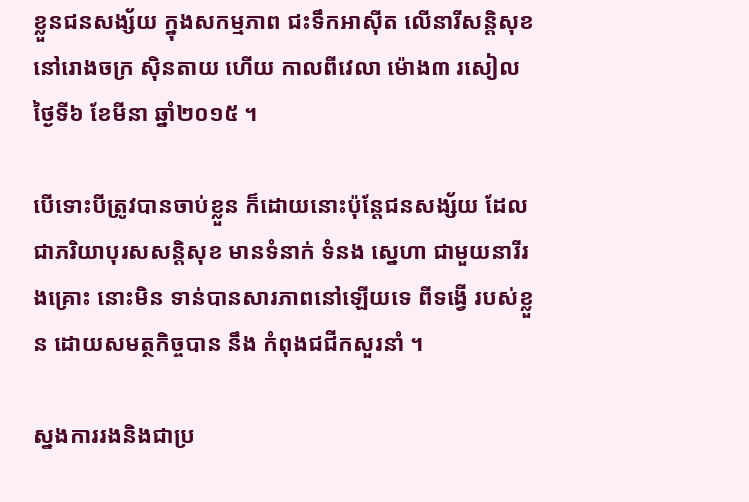ខ្លួនជនសង្ស័យ ក្នុងសកម្មភាព ជះទឹកអាស៊ីត លើនារីសន្ដិសុខ នៅរោងចក្រ ស៊ិនតាយ ហើយ កាលពីវេលា ម៉ោង៣ រសៀល ថ្ងៃទី៦ ខែមីនា ឆ្នាំ២០១៥ ។

បើទោះបីត្រូវបានចាប់ខ្លួន ក៏ដោយនោះប៉ុន្ដែជនសង្ស័យ ដែលជាភរិយាបុរសសន្ដិសុខ មានទំនាក់ ទំនង ស្នេហា ជាមួយនារីរងគ្រោះ នោះមិន ទាន់បានសារភាពនៅឡើយទេ ពីទង្វើ របស់ខ្លួន ដោយសមត្ថកិច្ចបាន នឹង កំពុងជជីកសួរនាំ ។

ស្នងការរងនិងជាប្រ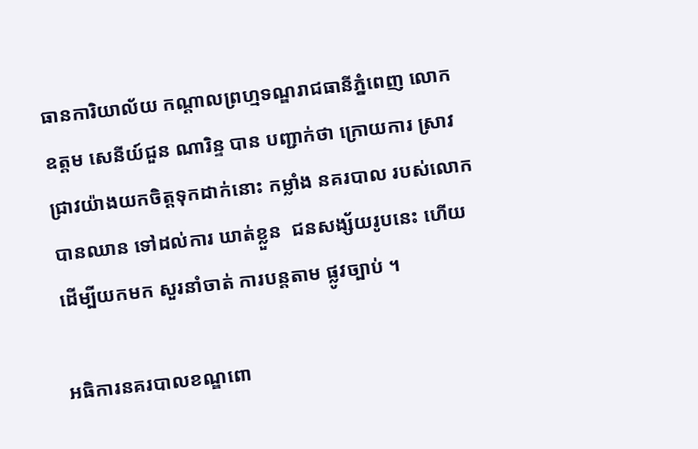ធានការិយាល័យ កណ្ដាលព្រហ្មទណ្ឌរាជធានីភ្នំពេញ លោក ឧត្ដម សេនីយ៍ជួន ណារិន្ទ បាន បញ្ជាក់ថា ក្រោយការ ស្រាវជ្រាវយ៉ាងយកចិត្ដទុកដាក់នោះ កម្លាំង នគរបាល របស់លោក បានឈាន ទៅដល់ការ ឃាត់ខ្លួន  ជនសង្ស័យរូបនេះ ហើយ ដើម្បីយកមក សួរនាំចាត់ ការបន្ដតាម ផ្លូវច្បាប់ ។

អធិការនគរបាលខណ្ឌពោ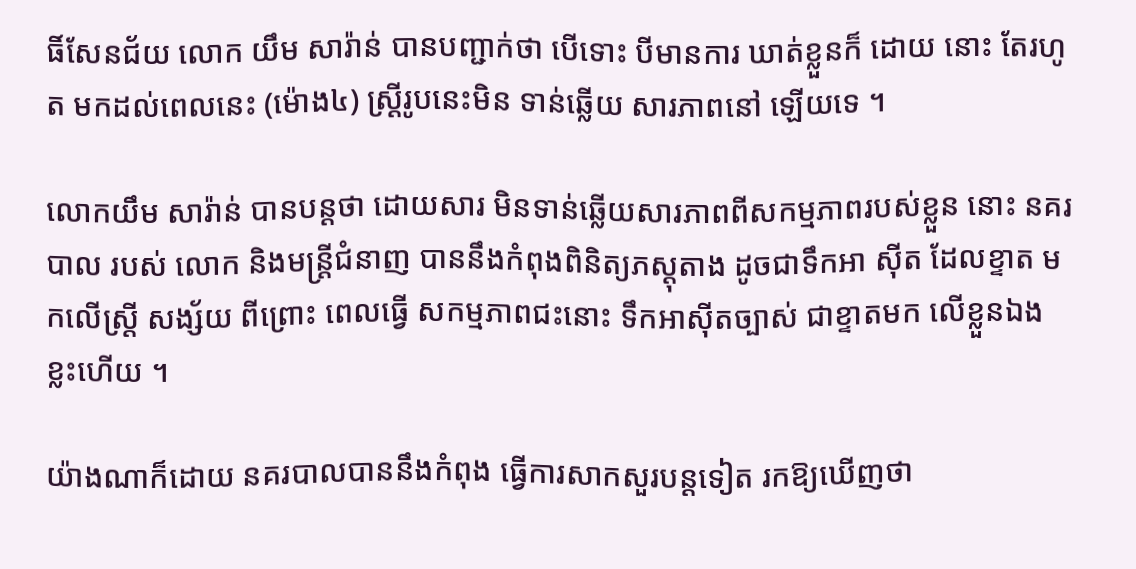ធិ៍សែនជ័យ លោក យឹម សារ៉ាន់ បានបញ្ជាក់ថា បើទោះ បីមានការ ឃាត់ខ្លួនក៏ ដោយ នោះ តែរហូត មកដល់ពេលនេះ (ម៉ោង៤) ស្ដ្រីរូបនេះមិន ទាន់ឆ្លើយ សារភាពនៅ ឡើយទេ ។

លោកយឹម សារ៉ាន់ បានបន្ដថា ដោយសារ មិនទាន់ឆ្លើយសារភាពពីសកម្មភាពរបស់ខ្លួន នោះ នគរបាល របស់ លោក និងមន្ដ្រីជំនាញ បាននឹងកំពុងពិនិត្យភស្ដុតាង ដូចជាទឹកអា ស៊ីត ដែលខ្ទាត មកលើស្ដ្រី សង្ស័យ ពីព្រោះ ពេលធ្វើ សកម្មភាពជះនោះ ទឹកអាស៊ីតច្បាស់ ជាខ្ទាតមក លើខ្លួនឯង ខ្លះហើយ ។

យ៉ាងណាក៏ដោយ នគរបាលបាននឹងកំពុង ធ្វើការសាកសួរបន្ដទៀត រកឱ្យឃើញថា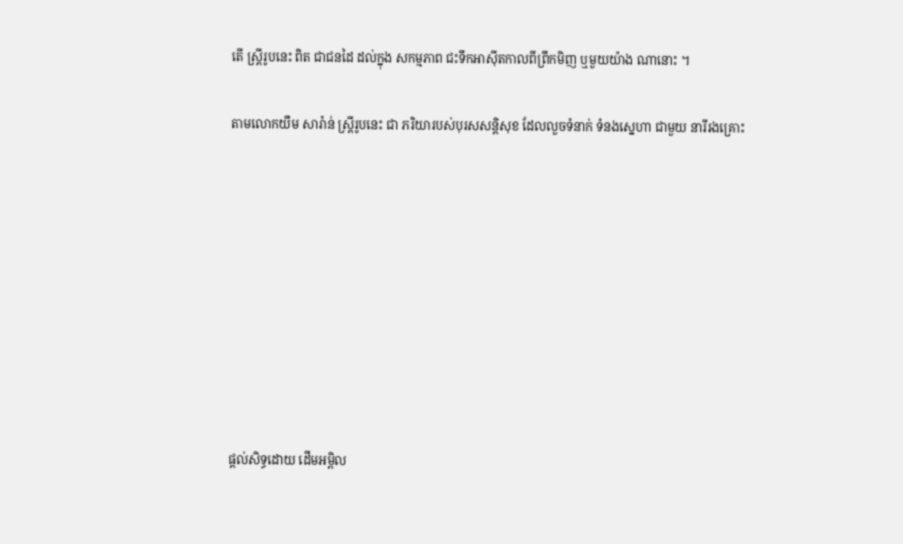តើ ស្ដ្រីរូបនេះ ពិត ជាជនដៃ ដល់ក្នុង សកម្មភាព ជះទឹកអាស៊ីតកាលពីព្រឹកមិញ ឬមួយយ៉ាង ណានោះ ។

តាមលោកយឹម សារ៉ាន់ ស្ដ្រីរូបនេះ ជា ភរិយារបស់បុរសសន្ដិសុខ ដែលលួចទំនាក់ ទំនងស្នេហា ជាមួយ នារីរងគ្រោះ









ផ្តល់សិទ្ធដោយ ដើមអម្ពិល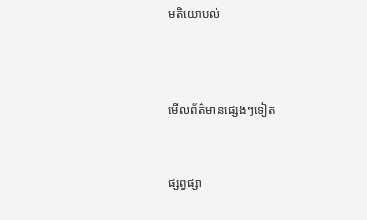មតិយោបល់



មើលព័ត៌មានផ្សេងៗទៀត


ផ្សព្វផ្សា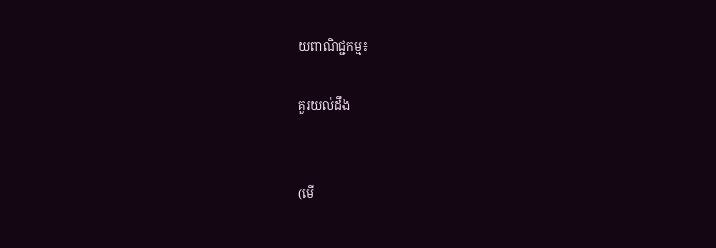យពាណិជ្ជកម្ម៖

គួរយល់ដឹង


(មើ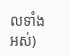លទាំងអស់)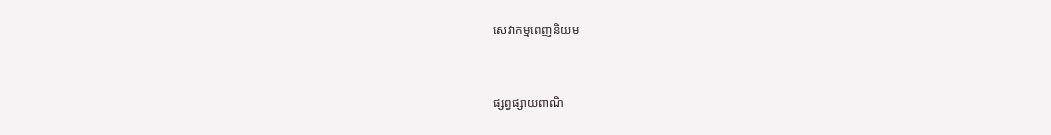សេវាកម្មពេញនិយម



ផ្សព្វផ្សាយពាណិ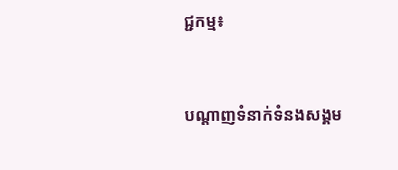ជ្ជកម្ម៖


បណ្តាញទំនាក់ទំនងសង្គម